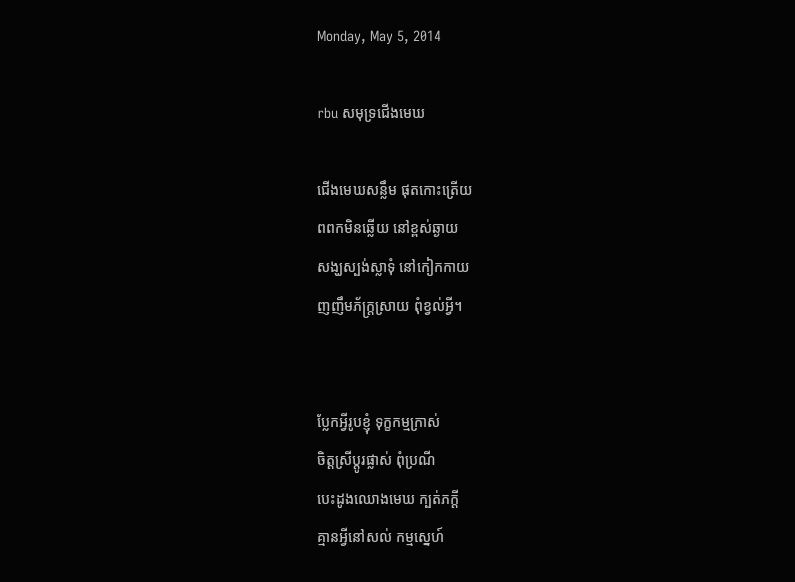Monday, May 5, 2014

rbu សមុទ្រជើងមេឃ

ជើងមេឃសន្លឹម ផុតកោះត្រើយ
ពពកមិនឆ្លើយ នៅខ្ពស់ឆ្ងាយ
សង្ឃស្បង់ស្លាទុំ នៅកៀកកាយ
ញញឹមភ័ក្ត្រសា្រយ ពុំខ្វល់អ្វី។


ប្លែកអ្វីរូបខ្ញុំ ទុក្ខកម្មក្រាស់
ចិត្តស្រីប្ដូរផ្លាស់ ពុំប្រណី
បេះដូងឈោងមេឃ ក្បត់ភក្ដី
គ្មានអ្វីនៅសល់ កម្មស្នេហ៍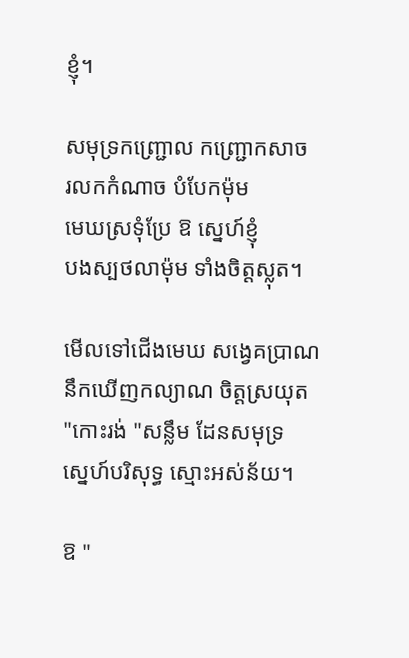ខ្ញុំ។

សមុទ្រកញ្ជ្រោល កញ្ជ្រោកសាច
រលកកំណាច បំបែកម៉ុម
មេឃស្រទុំប្រែ ឱ ស្នេហ៍ខ្ញុំ
បងស្បថលាម៉ុម ទាំងចិត្តស្លុត។

មើលទៅជើងមេឃ សង្វេគប្រាណ
នឹកឃើញកល្យាណ ចិត្តស្រយុត
"កោះរង់ "សន្លឹម ដែនសមុទ្រ
ស្នេហ៍បរិសុទ្ធ ស្មោះអស់ន័យ។

ឱ "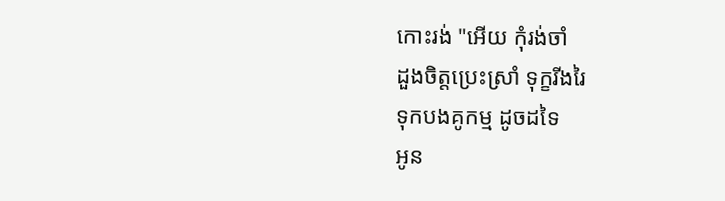កោះរង់ "អើយ កុំរង់ចាំ
ដួងចិត្តប្រេះស្រាំ ទុក្ខរីងរៃ
ទុកបងគូកម្ម ដូចដទៃ
អូន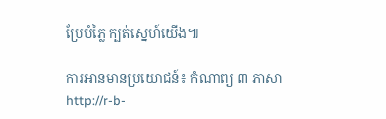ប្រែបំភ្លៃ ក្បត់ស្នេហ៍យើង៕

ការអានមានប្រយោជន៍៖ កំណាព្យ ៣ ភាសា
http://r-b-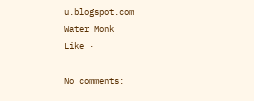u.blogspot.com
Water Monk
Like ·

No comments: